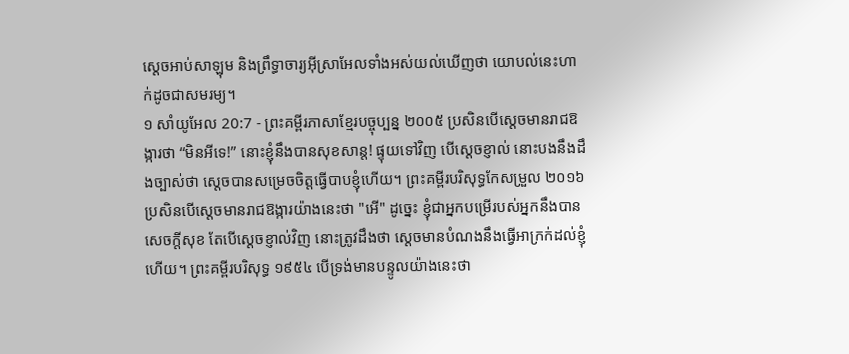ស្ដេចអាប់សាឡុម និងព្រឹទ្ធាចារ្យអ៊ីស្រាអែលទាំងអស់យល់ឃើញថា យោបល់នេះហាក់ដូចជាសមរម្យ។
១ សាំយូអែល 20:7 - ព្រះគម្ពីរភាសាខ្មែរបច្ចុប្បន្ន ២០០៥ ប្រសិនបើស្ដេចមានរាជឱង្ការថា “មិនអីទេ!” នោះខ្ញុំនឹងបានសុខសាន្ត! ផ្ទុយទៅវិញ បើស្ដេចខ្ញាល់ នោះបងនឹងដឹងច្បាស់ថា ស្ដេចបានសម្រេចចិត្តធ្វើបាបខ្ញុំហើយ។ ព្រះគម្ពីរបរិសុទ្ធកែសម្រួល ២០១៦ ប្រសិនបើស្ដេចមានរាជឱង្ការយ៉ាងនេះថា "អើ" ដូច្នេះ ខ្ញុំជាអ្នកបម្រើរបស់អ្នកនឹងបានសេចក្ដីសុខ តែបើស្ដេចខ្ញាល់វិញ នោះត្រូវដឹងថា ស្ដេចមានបំណងនឹងធ្វើអាក្រក់ដល់ខ្ញុំហើយ។ ព្រះគម្ពីរបរិសុទ្ធ ១៩៥៤ បើទ្រង់មានបន្ទូលយ៉ាងនេះថា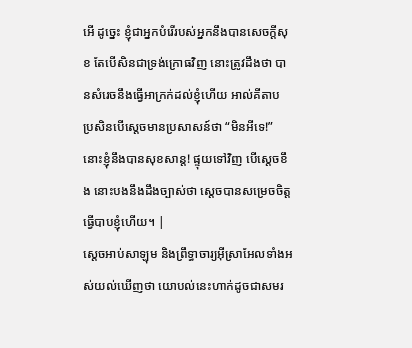អើ ដូច្នេះ ខ្ញុំជាអ្នកបំរើរបស់អ្នកនឹងបានសេចក្ដីសុខ តែបើសិនជាទ្រង់ក្រោធវិញ នោះត្រូវដឹងថា បានសំរេចនឹងធ្វើអាក្រក់ដល់ខ្ញុំហើយ អាល់គីតាប ប្រសិនបើស្តេចមានប្រសាសន៍ថា “មិនអីទេ!” នោះខ្ញុំនឹងបានសុខសាន្ត! ផ្ទុយទៅវិញ បើស្តេចខឹង នោះបងនឹងដឹងច្បាស់ថា ស្តេចបានសម្រេចចិត្តធ្វើបាបខ្ញុំហើយ។ |
ស្ដេចអាប់សាឡុម និងព្រឹទ្ធាចារ្យអ៊ីស្រាអែលទាំងអស់យល់ឃើញថា យោបល់នេះហាក់ដូចជាសមរ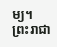ម្យ។
ព្រះរាជា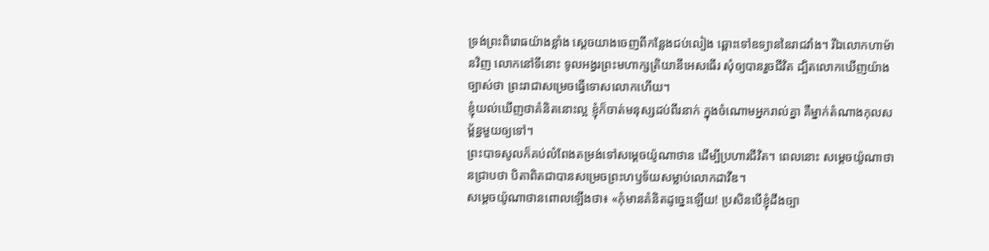ទ្រង់ព្រះពិរោធយ៉ាងខ្លាំង ស្ដេចយាងចេញពីកន្លែងជប់លៀង ឆ្ពោះទៅឧទ្យាននៃរាជវាំង។ រីឯលោកហាម៉ានវិញ លោកនៅទីនោះ ទូលអង្វរព្រះមហាក្សត្រិយានីអេសធើរ សុំឲ្យបានរួចជីវិត ដ្បិតលោកឃើញយ៉ាងច្បាស់ថា ព្រះរាជាសម្រេចធ្វើទោសលោកហើយ។
ខ្ញុំយល់ឃើញថាគំនិតនោះល្អ ខ្ញុំក៏ចាត់មនុស្សដប់ពីរនាក់ ក្នុងចំណោមអ្នករាល់គ្នា គឺម្នាក់តំណាងកុលសម្ព័ន្ធមួយឲ្យទៅ។
ព្រះបាទសូលក៏គប់លំពែងតម្រង់ទៅសម្ដេចយ៉ូណាថាន ដើម្បីប្រហារជីវិត។ ពេលនោះ សម្ដេចយ៉ូណាថានជ្រាបថា បិតាពិតជាបានសម្រេចព្រះហឫទ័យសម្លាប់លោកដាវីឌ។
សម្ដេចយ៉ូណាថានពោលឡើងថា៖ «កុំមានគំនិតដូច្នេះឡើយ! ប្រសិនបើខ្ញុំដឹងច្បា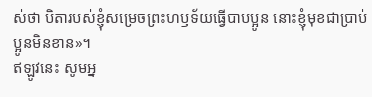ស់ថា បិតារបស់ខ្ញុំសម្រេចព្រះហឫទ័យធ្វើបាបប្អូន នោះខ្ញុំមុខជាប្រាប់ប្អូនមិនខាន»។
ឥឡូវនេះ សូមអ្ន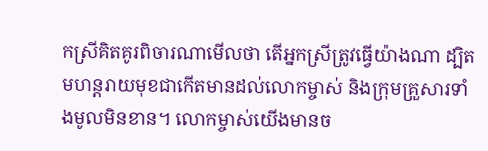កស្រីគិតគូរពិចារណាមើលថា តើអ្នកស្រីត្រូវធ្វើយ៉ាងណា ដ្បិតមហន្តរាយមុខជាកើតមានដល់លោកម្ចាស់ និងក្រុមគ្រួសារទាំងមូលមិនខាន។ លោកម្ចាស់យើងមានច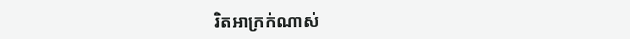រិតអាក្រក់ណាស់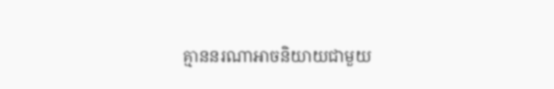គ្មាននរណាអាចនិយាយជាមួយ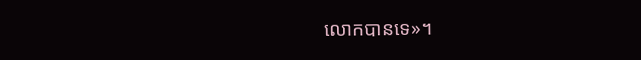លោកបានទេ»។